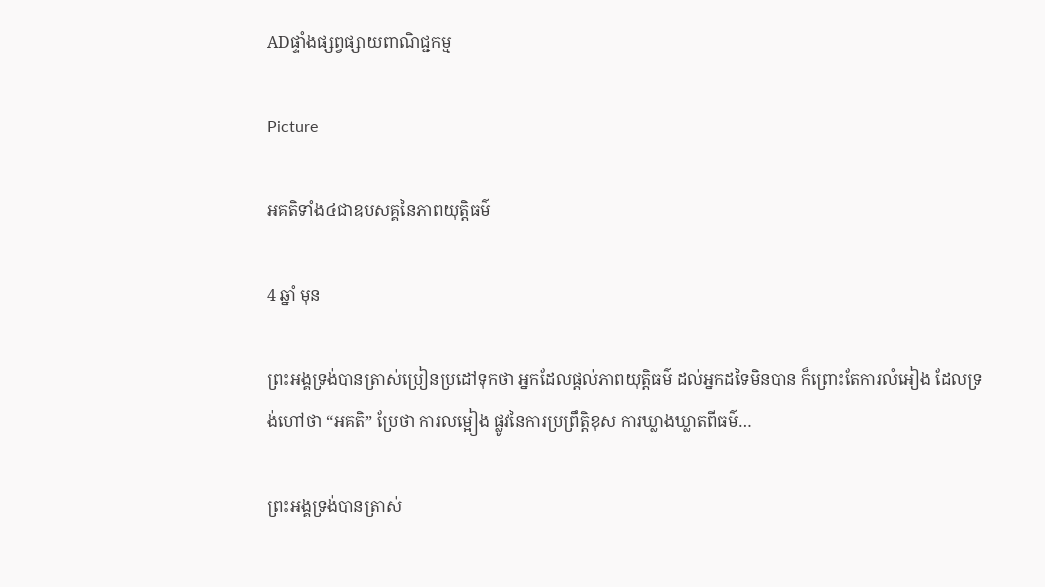ADផ្ទាំងផ្សព្វផ្សាយពាណិជ្ជកម្ម

Picture

អគតិទាំង៤ជាឧបសគ្គនៃភាពយុត្តិធម៌

4 ឆ្នាំ មុន

ព្រះអង្គទ្រង់បានត្រាស់ប្រៀនប្រដៅទុកថា អ្នកដែលផ្តល់ភាពយុត្តិធម៌ ដល់អ្នកដទៃមិនបាន ក៏ព្រោះតែការលំអៀង ដែលទ្រង់ហៅថា “អគតិ” ប្រែថា ការលម្អៀង ផ្លូវនៃការប្រព្រឹត្តិខុស ការឃ្លាងឃ្លាតពីធម៌…

ព្រះអង្គទ្រង់បានត្រាស់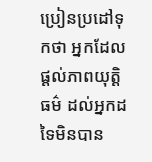ប្រៀនប្រដៅទុកថា អ្នកដែលផ្តល់ភាពយុត្តិធម៌ ដល់អ្នកដទៃមិនបាន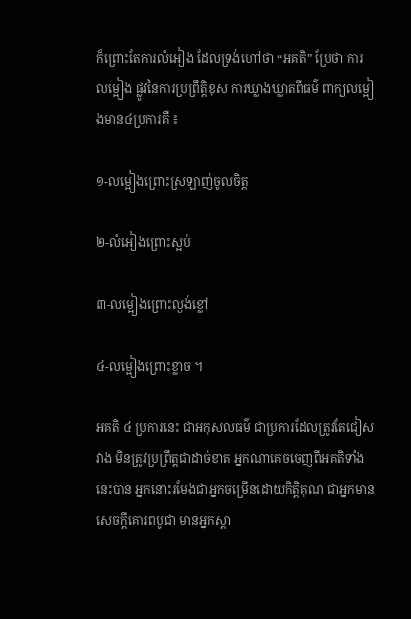ក៏ព្រោះតែការលំអៀង ដែលទ្រង់ហៅថា “អគតិ” ប្រែថា ការលម្អៀង ផ្លូវនៃការប្រព្រឹត្តិខុស ការឃ្លាងឃ្លាតពីធម៌ ពាក្យលម្អៀងមាន៤ប្រការគឺ ៖

១-លម្អៀងព្រោះស្រឡាញ់ចូលចិត្ត

២-លំអៀងព្រោះស្អប់

៣-លម្អៀងព្រោះល្ងង់ខ្លៅ

៤-លម្អៀងព្រោះខ្លាច ។

អគតិ ៤ ប្រការនេះ ជាអកុសលធម៌ ជាប្រការដែលត្រូវតែជៀសវាង មិនត្រូវប្រព្រឹត្តជាដាច់ខាត អ្នកណាគេចចេញពីអគតិទាំងនេះបាន អ្នកនោះរមែងជាអ្នកចម្រើនដោយកិត្តិគុណ ជាអ្នកមានសេចក្តីគោរពបូជា មានអ្នកស្តា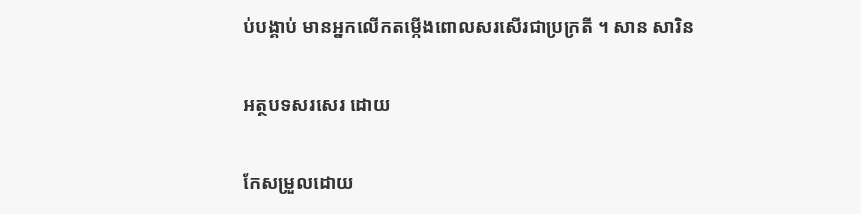ប់បង្គាប់ មានអ្នកលើកតម្កើងពោលសរសើរជាប្រក្រតី ។ សាន សារិន

អត្ថបទសរសេរ ដោយ

កែសម្រួលដោយ